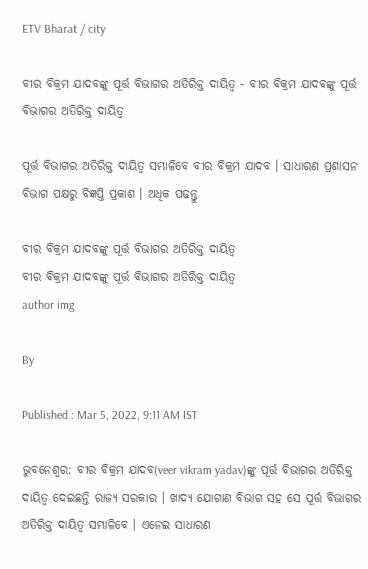ETV Bharat / city

ବୀର ବିକ୍ରମ ଯାଦବଙ୍କୁ ପୂର୍ତ୍ତ ବିଭାଗର ଅତିରିକ୍ତ ଦାୟିତ୍ୱ - ବୀର ବିକ୍ରମ ଯାଦବଙ୍କୁ ପୂର୍ତ୍ତ ବିଭାଗର ଅତିରିକ୍ତ ଦାୟିତ୍ୱ

ପୂର୍ତ୍ତ ବିଭାଗର ଅତିରିକ୍ତ ଦାୟିତ୍ବ ସମ୍ଭାଳିବେ ବୀର ବିକ୍ରମ ଯାଦବ । ସାଧାରଣ ପ୍ରଶାସନ ବିଭାଗ ପକ୍ଷରୁ ବିଜ୍ଞପ୍ତି ପ୍ରକାଶ । ଅଧିକ ପଢନ୍ତୁ

ବୀର ବିକ୍ରମ ଯାଦବଙ୍କୁ ପୂର୍ତ୍ତ ବିଭାଗର ଅତିରିକ୍ତ ଦାୟିତ୍ୱ
ବୀର ବିକ୍ରମ ଯାଦବଙ୍କୁ ପୂର୍ତ୍ତ ବିଭାଗର ଅତିରିକ୍ତ ଦାୟିତ୍ୱ
author img

By

Published : Mar 5, 2022, 9:11 AM IST

ଭୁବନେଶ୍ବର: ବୀର ବିକ୍ରମ ଯାଦବ(veer vikram yadav)ଙ୍କୁ ପୂର୍ତ୍ତ ବିଭାଗର ଅତିରିକ୍ତ ଦାୟିତ୍ୱ ଦେଇଛନ୍ତି ରାଜ୍ୟ ସରକାର । ଖାଦ୍ୟ ଯୋଗାଣ ବିଭାଗ ସହ ସେ ପୂର୍ତ୍ତ ବିଭାଗର ଅତିରିକ୍ତ ଦାୟିତ୍ୱ ସମ୍ଭାଳିବେ । ଏନେଇ ସାଧାରଣ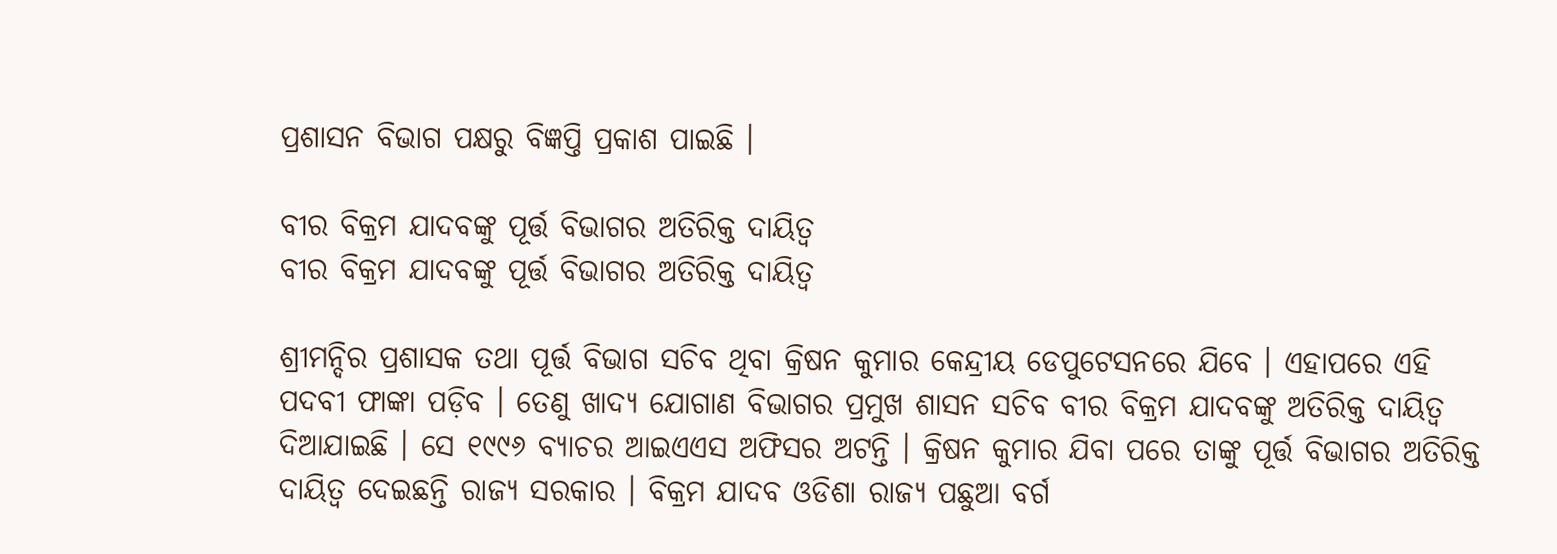ପ୍ରଶାସନ ବିଭାଗ ପକ୍ଷରୁ ବିଜ୍ଞପ୍ତି ପ୍ରକାଶ ପାଇଛି ।

ବୀର ବିକ୍ରମ ଯାଦବଙ୍କୁ ପୂର୍ତ୍ତ ବିଭାଗର ଅତିରିକ୍ତ ଦାୟିତ୍ୱ
ବୀର ବିକ୍ରମ ଯାଦବଙ୍କୁ ପୂର୍ତ୍ତ ବିଭାଗର ଅତିରିକ୍ତ ଦାୟିତ୍ୱ

ଶ୍ରୀମନ୍ଦିର ପ୍ରଶାସକ ତଥା ପୂର୍ତ୍ତ ବିଭାଗ ସଚିବ ଥିବା କ୍ରିଷନ କୁମାର କେନ୍ଦ୍ରୀୟ ଡେପୁଟେସନରେ ଯିବେ । ଏହାପରେ ଏହି ପଦବୀ ଫାଙ୍କା ପଡ଼ିବ । ତେଣୁ ଖାଦ୍ୟ ଯୋଗାଣ ବିଭାଗର ପ୍ରମୁଖ ଶାସନ ସଚିବ ବୀର ବିକ୍ରମ ଯାଦବଙ୍କୁ ଅତିରିକ୍ତ ଦାୟିତ୍ୱ ଦିଆଯାଇଛି । ସେ ୧୯୯୬ ବ୍ୟାଚର ଆଇଏଏସ ଅଫିସର ଅଟନ୍ତି । କ୍ରିଷନ କୁମାର ଯିବା ପରେ ତାଙ୍କୁ ପୂର୍ତ୍ତ ବିଭାଗର ଅତିରିକ୍ତ ଦାୟିତ୍ୱ ଦେଇଛନ୍ତି ରାଜ୍ୟ ସରକାର । ବିକ୍ରମ ଯାଦବ ଓଡିଶା ରାଜ୍ୟ ପଛୁଆ ବର୍ଗ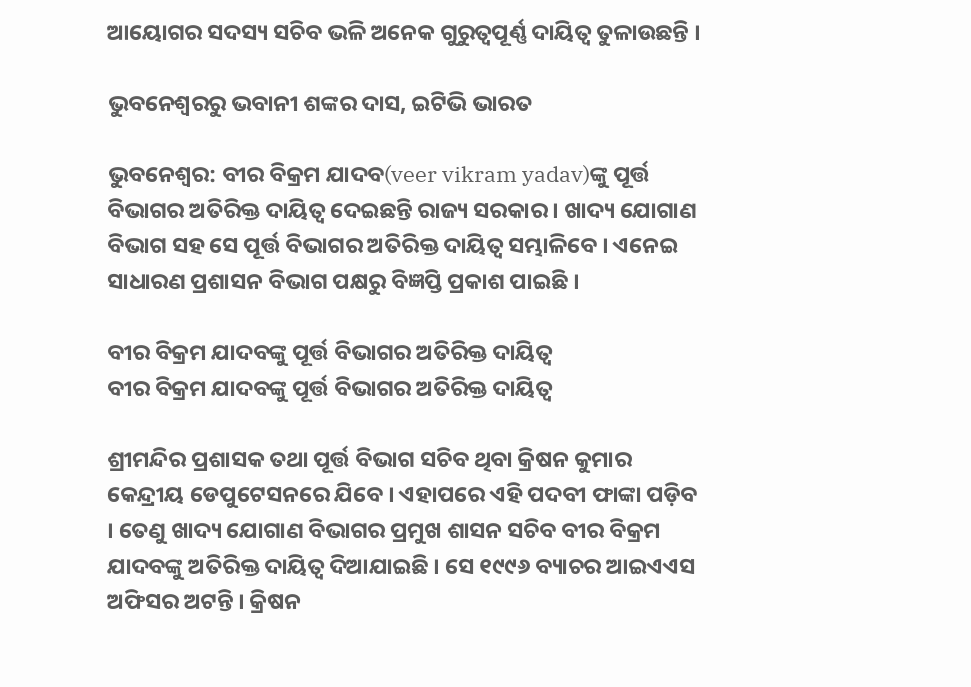ଆୟୋଗର ସଦସ୍ୟ ସଚିବ ଭଳି ଅନେକ ଗୁରୁତ୍ବପୂର୍ଣ୍ଣ ଦାୟିତ୍ବ ତୁଳାଉଛନ୍ତି ।

ଭୁବନେଶ୍ବରରୁ ଭବାନୀ ଶଙ୍କର ଦାସ, ଇଟିଭି ଭାରତ

ଭୁବନେଶ୍ବର: ବୀର ବିକ୍ରମ ଯାଦବ(veer vikram yadav)ଙ୍କୁ ପୂର୍ତ୍ତ ବିଭାଗର ଅତିରିକ୍ତ ଦାୟିତ୍ୱ ଦେଇଛନ୍ତି ରାଜ୍ୟ ସରକାର । ଖାଦ୍ୟ ଯୋଗାଣ ବିଭାଗ ସହ ସେ ପୂର୍ତ୍ତ ବିଭାଗର ଅତିରିକ୍ତ ଦାୟିତ୍ୱ ସମ୍ଭାଳିବେ । ଏନେଇ ସାଧାରଣ ପ୍ରଶାସନ ବିଭାଗ ପକ୍ଷରୁ ବିଜ୍ଞପ୍ତି ପ୍ରକାଶ ପାଇଛି ।

ବୀର ବିକ୍ରମ ଯାଦବଙ୍କୁ ପୂର୍ତ୍ତ ବିଭାଗର ଅତିରିକ୍ତ ଦାୟିତ୍ୱ
ବୀର ବିକ୍ରମ ଯାଦବଙ୍କୁ ପୂର୍ତ୍ତ ବିଭାଗର ଅତିରିକ୍ତ ଦାୟିତ୍ୱ

ଶ୍ରୀମନ୍ଦିର ପ୍ରଶାସକ ତଥା ପୂର୍ତ୍ତ ବିଭାଗ ସଚିବ ଥିବା କ୍ରିଷନ କୁମାର କେନ୍ଦ୍ରୀୟ ଡେପୁଟେସନରେ ଯିବେ । ଏହାପରେ ଏହି ପଦବୀ ଫାଙ୍କା ପଡ଼ିବ । ତେଣୁ ଖାଦ୍ୟ ଯୋଗାଣ ବିଭାଗର ପ୍ରମୁଖ ଶାସନ ସଚିବ ବୀର ବିକ୍ରମ ଯାଦବଙ୍କୁ ଅତିରିକ୍ତ ଦାୟିତ୍ୱ ଦିଆଯାଇଛି । ସେ ୧୯୯୬ ବ୍ୟାଚର ଆଇଏଏସ ଅଫିସର ଅଟନ୍ତି । କ୍ରିଷନ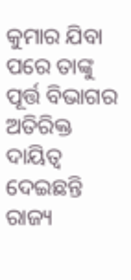କୁମାର ଯିବା ପରେ ତାଙ୍କୁ ପୂର୍ତ୍ତ ବିଭାଗର ଅତିରିକ୍ତ ଦାୟିତ୍ୱ ଦେଇଛନ୍ତି ରାଜ୍ୟ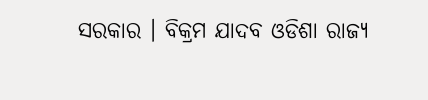ସରକାର । ବିକ୍ରମ ଯାଦବ ଓଡିଶା ରାଜ୍ୟ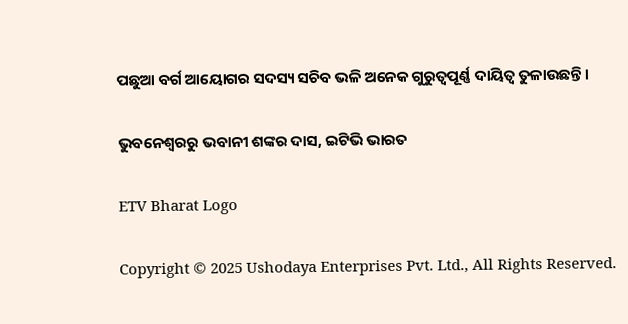ପଛୁଆ ବର୍ଗ ଆୟୋଗର ସଦସ୍ୟ ସଚିବ ଭଳି ଅନେକ ଗୁରୁତ୍ବପୂର୍ଣ୍ଣ ଦାୟିତ୍ବ ତୁଳାଉଛନ୍ତି ।

ଭୁବନେଶ୍ବରରୁ ଭବାନୀ ଶଙ୍କର ଦାସ, ଇଟିଭି ଭାରତ

ETV Bharat Logo

Copyright © 2025 Ushodaya Enterprises Pvt. Ltd., All Rights Reserved.